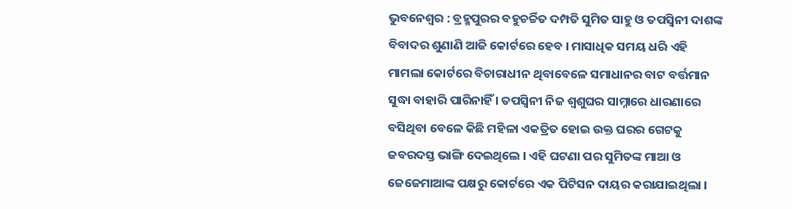ଭୁବନେଶ୍ୱର : ବ୍ରହ୍ମପୁରର ବହୁଚର୍ଚ୍ଚିତ ଦମ୍ପତି ସୁମିତ ସାହୁ ଓ ତପସ୍ୱିନୀ ଦାଶଙ୍କ ବିବାଦର ଶୁଣାଣି ଆଜି କୋର୍ଟରେ ହେବ । ମାସାଧିକ ସମୟ ଧରି ଏହି ମାମଲା କୋର୍ଟରେ ବିଚାରାଧୀନ ଥିବାବେଳେ ସମାଧାନର ବାଟ ବର୍ତ୍ତମାନ ସୁଦ୍ଧା ବାହାରି ପାରିନାହିଁ । ତପସ୍ୱିନୀ ନିଜ ଶ୍ୱଶୁଘର ସାମ୍ନାରେ ଧାରଣାରେ ବସିଥିବା ବେଳେ କିଛି ମହିଳା ଏକତ୍ରିତ ହୋଇ ଉକ୍ତ ଘରର ଗେଟକୁ ଜବରଦସ୍ତ ଭାଙ୍ଗି ଦେଇଥିଲେ । ଏହି ଘଟଣା ପର ସୁମିତଙ୍କ ମାଆ ଓ ଜେଜେମାଆଙ୍କ ପକ୍ଷରୁ କୋର୍ଟରେ ଏକ ପିଟିସନ ଦାୟର କରାଯାଇଥିଲା ।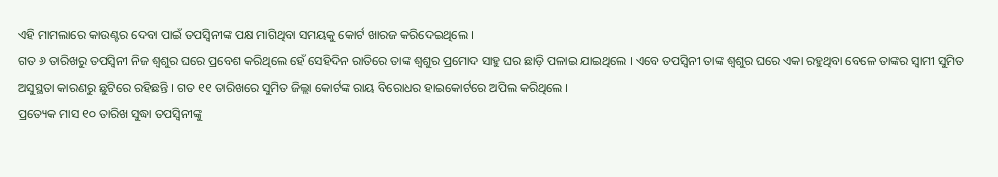ଏହି ମାମଲାରେ କାଉଣ୍ଟର ଦେବା ପାଇଁ ତପସ୍ୱିନୀଙ୍କ ପକ୍ଷ ମାଗିଥିବା ସମୟକୁ କୋର୍ଟ ଖାରଜ କରିଦେଇଥିଲେ ।
ଗତ ୬ ତାରିଖରୁ ତପସ୍ୱିନୀ ନିଜ ଶ୍ୱଶୁର ଘରେ ପ୍ରବେଶ କରିଥିଲେ ହେଁ ସେହିଦିନ ରାତିରେ ତାଙ୍କ ଶ୍ୱଶୁର ପ୍ରମୋଦ ସାହୁ ଘର ଛାଡ଼ି ପଳାଇ ଯାଇଥିଲେ । ଏବେ ତପସ୍ୱିନୀ ତାଙ୍କ ଶ୍ୱଶୁର ଘରେ ଏକା ରହୁଥିବା ବେଳେ ତାଙ୍କର ସ୍ୱାମୀ ସୁମିତ ଅସୁସ୍ଥତା କାରଣରୁ ଛୁଟିରେ ରହିଛନ୍ତି । ଗତ ୧୧ ତାରିଖରେ ସୁମିତ ଜିଲ୍ଲା କୋର୍ଟଙ୍କ ରାୟ ବିରୋଧର ହାଇକୋର୍ଟରେ ଅପିଲ କରିଥିଲେ ।
ପ୍ରତ୍ୟେକ ମାସ ୧୦ ତାରିଖ ସୁଦ୍ଧା ତପସ୍ୱିନୀଙ୍କୁ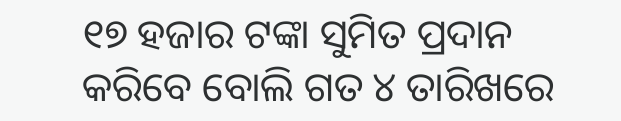୧୭ ହଜାର ଟଙ୍କା ସୁମିତ ପ୍ରଦାନ କରିବେ ବୋଲି ଗତ ୪ ତାରିଖରେ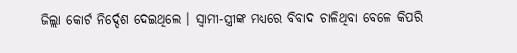ଜିଲ୍ଲା କୋର୍ଟ ନିର୍ଦ୍ଦେଶ ଦେଇଥିଲେ । ସ୍ୱାମୀ-ସ୍ତ୍ରୀଙ୍କ ମଧ୍ୟରେ ବିବାଦ ଚାଳିଥିବା ବେଳେ କିପରି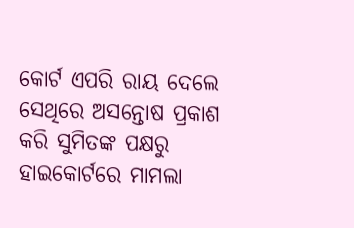କୋର୍ଟ ଏପରି ରାୟ ଦେଲେ ସେଥିରେ ଅସନ୍ତୋଷ ପ୍ରକାଶ କରି ସୁମିତଙ୍କ ପକ୍ଷରୁ ହାଇକୋର୍ଟରେ ମାମଲା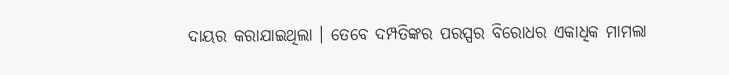ଦାୟର କରାଯାଇଥିଲା । ତେବେ ଦମ୍ପତିଙ୍କର ପରସ୍ପର ବିରୋଧର ଏକାଧିକ ମାମଲା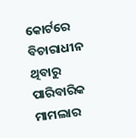କୋର୍ଟରେ ବିଚାରାଧୀନ ଥିବାରୁ ପାରିବାରିକ ମାମଲାର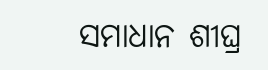ସମାଧାନ ଶୀଘ୍ର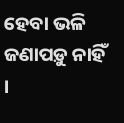ହେବା ଭଳି ଜଣାପଡ଼ୁ ନାହିଁ ।